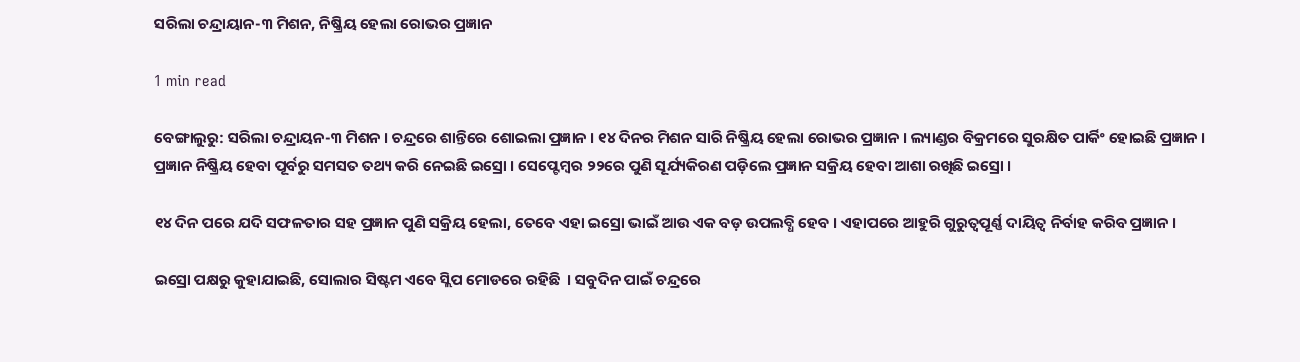ସରିଲା ଚନ୍ଦ୍ରାୟାନ-୩ ମିଶନ, ନିଷ୍କ୍ରିୟ ହେଲା ରୋଭର ପ୍ରଜ୍ଞାନ

1 min read

ବେଙ୍ଗାଲୁରୁ: ସରିଲା ଚନ୍ଦ୍ରାୟନ-୩ ମିଶନ । ଚନ୍ଦ୍ରରେ ଶାନ୍ତିରେ ଶୋଇଲା ପ୍ରଜ୍ଞାନ । ୧୪ ଦିନର ମିଶନ ସାରି ନିଷ୍କ୍ରିୟ ହେଲା ରୋଭର ପ୍ରଜ୍ଞାନ । ଲ୍ୟାଣ୍ଡର ବିକ୍ରମରେ ସୁରକ୍ଷିତ ପାର୍କିଂ ହୋଇଛି ପ୍ରଜ୍ଞାନ । ପ୍ରଜ୍ଞାନ ନିଷ୍କ୍ରିୟ ହେବା ପୂର୍ବରୁ ସମସତ ତଥ୍ୟ କରି ନେଇଛି ଇସ୍ରୋ । ସେପ୍ଟେମ୍ବର ୨୨ରେ ପୁଣି ସୂର୍ଯ୍ୟକିରଣ ପଡ଼ିଲେ ପ୍ରଜ୍ଞାନ ସକ୍ରିୟ ହେବା ଆଶା ରଖିଛି ଇସ୍ରୋ ।

୧୪ ଦିନ ପରେ ଯଦି ସଫଳତାର ସହ ପ୍ରଜ୍ଞାନ ପୁଣି ସକ୍ରିୟ ହେଲା, ତେବେ ଏହା ଇସ୍ରୋ ଭାଇଁ ଆଉ ଏକ ବଡ଼ ଉପଲବ୍ଧି ହେବ । ଏହାପରେ ଆହୁରି ଗୁରୁତ୍ବପୂର୍ଣ୍ଣ ଦାୟିତ୍ବ ନିର୍ବାହ କରିବ ପ୍ରଜ୍ଞାନ ।

ଇସ୍ରୋ ପକ୍ଷରୁ କୁହାଯାଇଛି, ସୋଲାର ସିଷ୍ଟମ ଏବେ ସ୍ଲିପ ମୋଡରେ ରହିଛି  । ସବୁଦିନ ପାଇଁ ଚନ୍ଦ୍ରରେ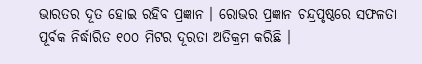ଭାରତର ଦୂତ ହୋଇ ରହିବ ପ୍ରଜ୍ଞାନ । ରୋଭର ପ୍ରଜ୍ଞାନ ଚନ୍ଦ୍ରପୃଷ୍ଠରେ ସଫଳତା ପୂର୍ବକ ନିର୍ଦ୍ଧାରିତ ୧୦୦ ମିଟର ଦୂରତା ଅତିକ୍ରମ କରିଛି ।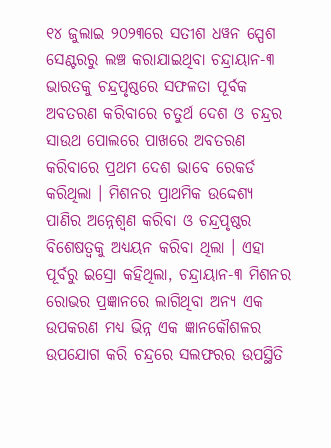୧୪ ଜୁଲାଇ ୨୦୨୩ରେ ସତୀଶ ଧୱନ ସ୍ପେଶ ସେଣ୍ଟରରୁ ଲଞ୍ଚ କରାଯାଇଥିବା ଚନ୍ଦ୍ରାୟାନ-୩ ଭାରତକୁ ଚନ୍ଦ୍ରପୃଷ୍ଠରେ ସଫଳତା ପୂର୍ବକ ଅବତରଣ କରିବାରେ ଚତୁର୍ଥ ଦେଶ ଓ ଚନ୍ଦ୍ରର ସାଉଥ ପୋଲରେ ପାଖରେ ଅବତରଣ କରିବାରେ ପ୍ରଥମ ଦେଶ ଭାବେ ରେକର୍ଡ କରିଥିଲା । ମିଶନର ପ୍ରାଥମିକ ଉଦ୍ଦେଶ୍ୟ ପାଣିର ଅନ୍ନେଶ୍ୱଣ କରିବା ଓ ଚନ୍ଦ୍ରପୃଷ୍ଠର ବିଶେଷତ୍ୱକୁ ଅଧ୍ୟୟନ କରିବା ଥିଲା । ଏହା ପୂର୍ବରୁ ଇସ୍ରୋ କହିଥିଲା, ଚନ୍ଦ୍ରାୟାନ-୩ ମିଶନର ରୋଭର ପ୍ରଜ୍ଞାନରେ ଲାଗିଥିବା ଅନ୍ୟ ଏକ ଉପକରଣ ମଧ୍ୟ ଭିନ୍ନ ଏକ ଜ୍ଞାନକୌଶଳର ଉପଯୋଗ କରି ଚନ୍ଦ୍ରରେ ସଲଫରର ଉପସ୍ଥିତି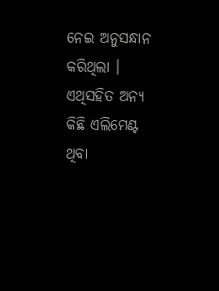ନେଇ ଅନୁସନ୍ଧାନ କରିଥିଲା । ଏଥିସହିତ ଅନ୍ୟ କିଛି ଏଲିମେଣ୍ଟ ଥିବା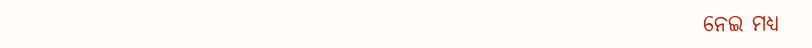ନେଇ ମଧ୍ୟ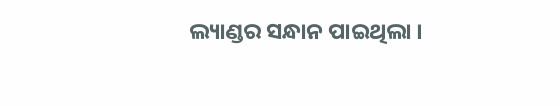ଲ୍ୟାଣ୍ଡର ସନ୍ଧାନ ପାଇଥିଲା ।